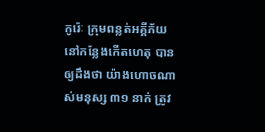កូរ៉េៈ ក្រុមពន្លត់អគ្គីភ័យនៅកន្លែងកើតហេតុ បានឲ្យដឹងថា យ៉ាងហោចណាស់មនុស្ស ៣១ នាក់ ត្រូវ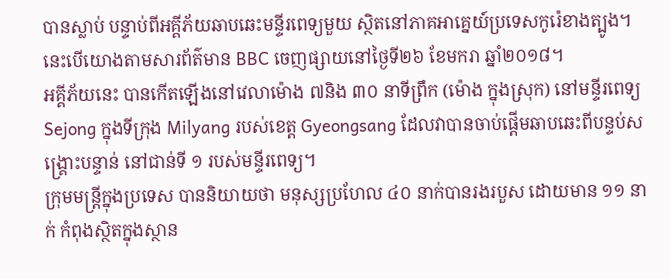បានស្លាប់ បន្ទាប់ពីអគ្គីភ័យឆាបឆេះមន្ទីរពេទ្យមួយ ស្ថិតនៅភាគអាគ្នេយ៍ប្រទេសកូរ៉េខាងត្បូង។ នេះបើយោងតាមសារព័ត៌មាន BBC ចេញផ្សាយនៅថ្ងៃទី២៦ ខែមករា ឆ្នាំ២០១៨។
អគ្គីភ័យនេះ បានកើតឡើងនៅវេលាម៉ោង ៧និង ៣០ នាទីព្រឹក (ម៉ោង ក្នុងស្រុក) នៅមន្ទីរពេទ្យ Sejong ក្នុងទីក្រុង Milyang របស់ខេត្ត Gyeongsang ដែលវាបានចាប់ផ្តើមឆាបឆេះពីបន្ទប់សង្គ្រោះបន្ទាន់ នៅជាន់ទី ១ របស់មន្ទីរពេទ្យ។
ក្រុមមន្ត្រីក្នុងប្រទេស បាននិយាយថា មនុស្សប្រហែល ៤០ នាក់បានរងរបួស ដោយមាន ១១ នាក់ កំពុងស្ថិតក្នុងស្ថាន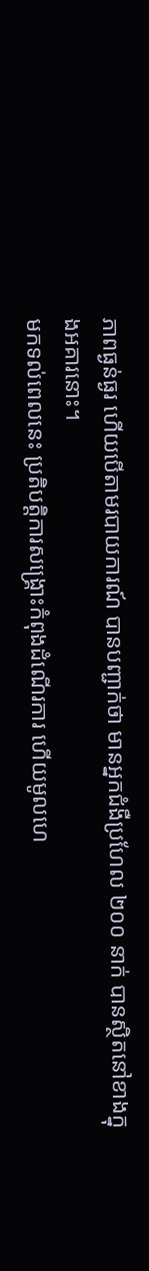ភាពធ្ងន់ធ្ងរ ហើយបើតាមរបាយការណ៍ បានបញ្ជាក់ថា មានអ្នកជំងឺប្រហែល ២០០ នាក់ បានស្ថិតនៅខាងក្នុងអគារនោះ។
មកទល់ពេលនេះ ប្រតិបត្តិការសង្គ្រោះកំពុងដំណើរការ ហើយមូលហេ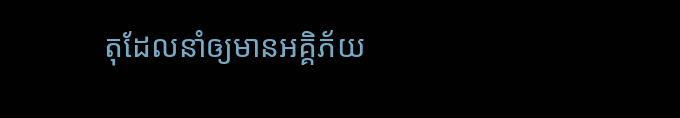តុដែលនាំឲ្យមានអគ្គិភ័យ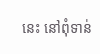នេះ នៅពុំទាន់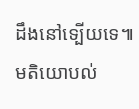ដឹងនៅទ្បើយទេ៕
មតិយោបល់